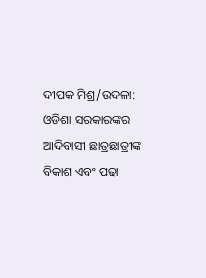ଦୀପକ ମିଶ୍ର/ଉଦଳା: ଓଡିଶା ସରକାରଙ୍କର ଆଦିବାସୀ ଛାତ୍ରଛାତ୍ରୀଙ୍କ ବିକାଶ ଏବଂ ପଢା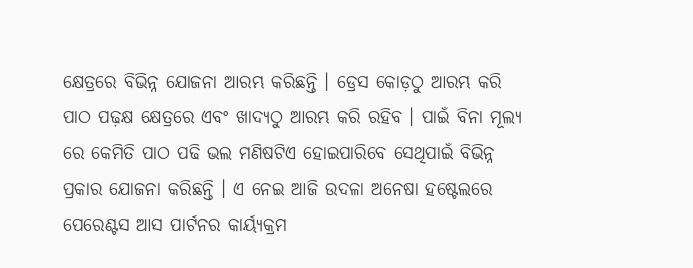କ୍ଷେତ୍ରରେ ବିଭିନ୍ନ ଯୋଜନା ଆରମ୍ଭ କରିଛନ୍ତି । ଡ୍ରେସ କୋଡ଼ଠୁ ଆରମ୍ଭ କରି ପାଠ ପଢ଼କ୍ଷ କ୍ଷେତ୍ରରେ ଏବଂ ଖାଦ୍ୟଠୁ ଆରମ୍ଭ କରି ରହିବ । ପାଇଁ ବିନା ମୂଲ୍ୟ ରେ କେମିତି ପାଠ ପଢି ଭଲ ମଣିଷଟିଏ ହୋଇପାରିବେ ସେଥିପାଇଁ ବିଭିନ୍ନ ପ୍ରକାର ଯୋଜନା କରିଛନ୍ତି । ଏ ନେଇ ଆଜି ଉଦଳା ଅନେଷା ହଷ୍ଟେଲରେ ପେରେଣ୍ଟସ ଆସ ପାର୍ଟନର କାର୍ୟ୍ୟକ୍ରମ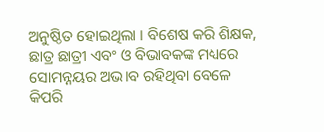ଅନୁଷ୍ଠିତ ହୋଇଥିଲା । ବିଶେଷ କରି ଶିକ୍ଷକ, ଛାତ୍ର ଛାତ୍ରୀ ଏବଂ ଓ ବିଭାବକଙ୍କ ମଧ୍ୟରେ ସୋମନ୍ନୟର ଅଭ।ବ ରହିଥିବା ବେଳେ କିପରି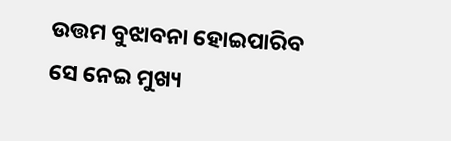ଉତ୍ତମ ବୁଝାବନା ହୋଇପାରିବ ସେ ନେଇ ମୁଖ୍ୟ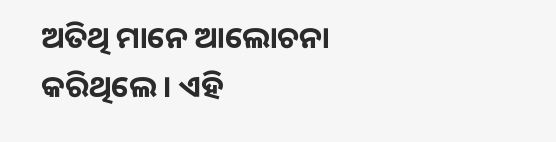ଅତିଥି ମାନେ ଆଲୋଚନା କରିଥିଲେ । ଏହି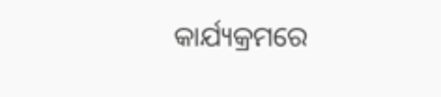କାର୍ଯ୍ୟକ୍ରମରେ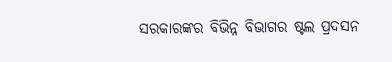ସରକାରଙ୍କର ବିଭିନ୍ନ ବିଭାଗର ଷ୍ଟଲ ପ୍ରଦସନ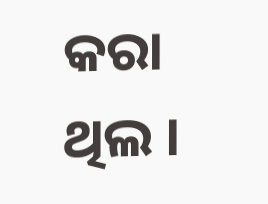କରା ଥିଲ ।